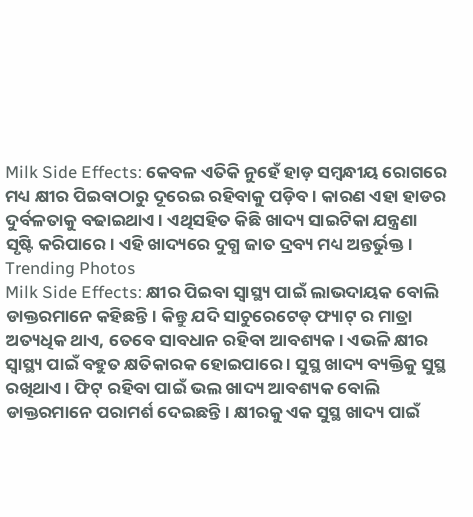Milk Side Effects: କେବଳ ଏତିକି ନୁହେଁ ହାଡ଼ ସମ୍ବନ୍ଧୀୟ ରୋଗରେ ମଧ୍ୟ କ୍ଷୀର ପିଇବାଠାରୁ ଦୂରେଇ ରହିବାକୁ ପଡ଼ିବ। କାରଣ ଏହା ହାଡର ଦୁର୍ବଳତାକୁ ବଢାଇଥାଏ । ଏଥିସହିତ କିଛି ଖାଦ୍ୟ ସାଇଟିକା ଯନ୍ତ୍ରଣା ସୃଷ୍ଟି କରିପାରେ। ଏହି ଖାଦ୍ୟରେ ଦୁଗ୍ଧ ଜାତ ଦ୍ରବ୍ୟ ମଧ୍ୟ ଅନ୍ତର୍ଭୁକ୍ତ।
Trending Photos
Milk Side Effects: କ୍ଷୀର ପିଇବା ସ୍ୱାସ୍ଥ୍ୟ ପାଇଁ ଲାଭଦାୟକ ବୋଲି ଡାକ୍ତରମାନେ କହିଛନ୍ତି। କିନ୍ତୁ ଯଦି ସାଚୁରେଟେଡ୍ ଫ୍ୟାଟ୍ ର ମାତ୍ରା ଅତ୍ୟଧିକ ଥାଏ, ତେବେ ସାବଧାନ ରହିବା ଆବଶ୍ୟକ। ଏଭଳି କ୍ଷୀର ସ୍ୱାସ୍ଥ୍ୟ ପାଇଁ ବହୁତ କ୍ଷତିକାରକ ହୋଇପାରେ । ସୁସ୍ଥ ଖାଦ୍ୟ ବ୍ୟକ୍ତିକୁ ସୁସ୍ଥ ରଖିଥାଏ। ଫିଟ୍ ରହିବା ପାଇଁ ଭଲ ଖାଦ୍ୟ ଆବଶ୍ୟକ ବୋଲି ଡାକ୍ତରମାନେ ପରାମର୍ଶ ଦେଇଛନ୍ତି। କ୍ଷୀରକୁ ଏକ ସୁସ୍ଥ ଖାଦ୍ୟ ପାଇଁ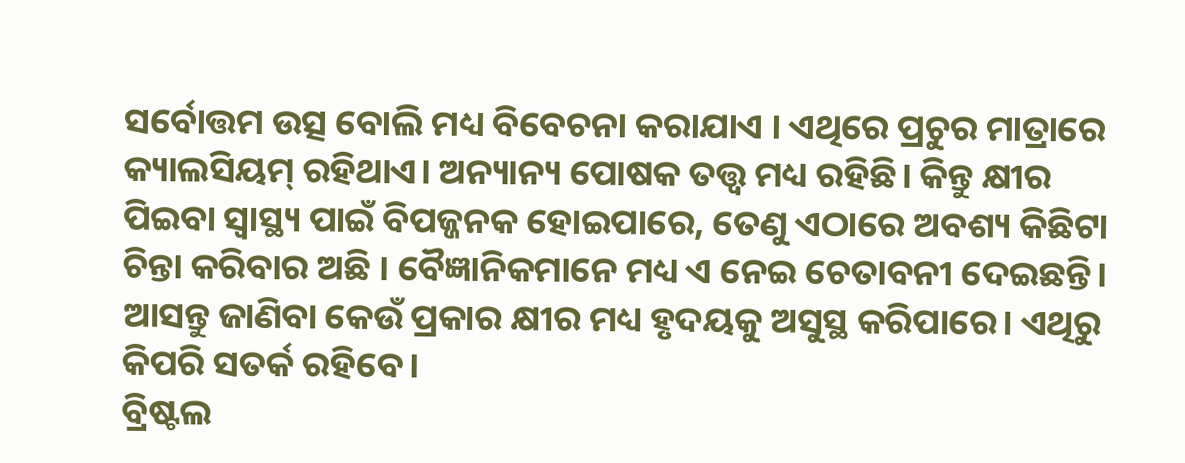ସର୍ବୋତ୍ତମ ଉତ୍ସ ବୋଲି ମଧ୍ୟ ବିବେଚନା କରାଯାଏ । ଏଥିରେ ପ୍ରଚୁର ମାତ୍ରାରେ କ୍ୟାଲସିୟମ୍ ରହିଥାଏ। ଅନ୍ୟାନ୍ୟ ପୋଷକ ତତ୍ତ୍ୱ ମଧ୍ୟ ରହିଛି। କିନ୍ତୁ କ୍ଷୀର ପିଇବା ସ୍ୱାସ୍ଥ୍ୟ ପାଇଁ ବିପଜ୍ଜନକ ହୋଇପାରେ, ତେଣୁ ଏଠାରେ ଅବଶ୍ୟ କିଛିଟା ଚିନ୍ତା କରିବାର ଅଛି । ବୈଜ୍ଞାନିକମାନେ ମଧ୍ୟ ଏ ନେଇ ଚେତାବନୀ ଦେଇଛନ୍ତି। ଆସନ୍ତୁ ଜାଣିବା କେଉଁ ପ୍ରକାର କ୍ଷୀର ମଧ୍ୟ ହୃଦୟକୁ ଅସୁସ୍ଥ କରିପାରେ। ଏଥିରୁ କିପରି ସତର୍କ ରହିବେ।
ବ୍ରିଷ୍ଟଲ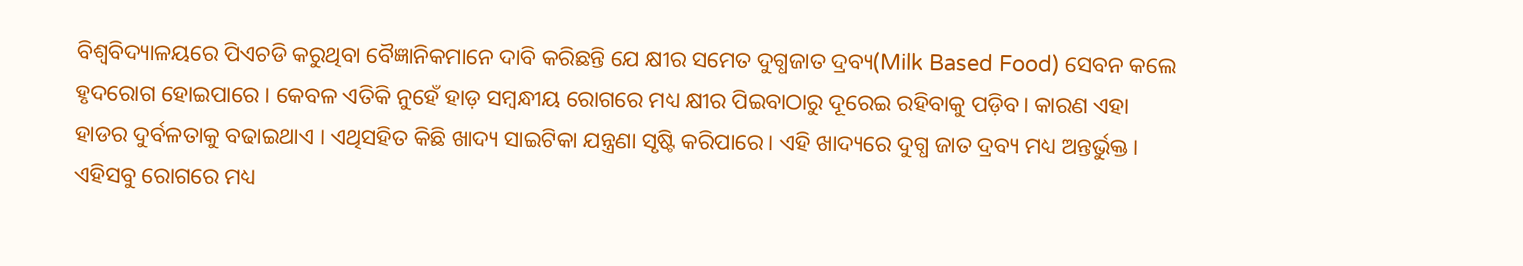ବିଶ୍ୱବିଦ୍ୟାଳୟରେ ପିଏଚଡି କରୁଥିବା ବୈଜ୍ଞାନିକମାନେ ଦାବି କରିଛନ୍ତି ଯେ କ୍ଷୀର ସମେତ ଦୁଗ୍ଧଜାତ ଦ୍ରବ୍ୟ(Milk Based Food) ସେବନ କଲେ ହୃଦରୋଗ ହୋଇପାରେ । କେବଳ ଏତିକି ନୁହେଁ ହାଡ଼ ସମ୍ବନ୍ଧୀୟ ରୋଗରେ ମଧ୍ୟ କ୍ଷୀର ପିଇବାଠାରୁ ଦୂରେଇ ରହିବାକୁ ପଡ଼ିବ। କାରଣ ଏହା ହାଡର ଦୁର୍ବଳତାକୁ ବଢାଇଥାଏ । ଏଥିସହିତ କିଛି ଖାଦ୍ୟ ସାଇଟିକା ଯନ୍ତ୍ରଣା ସୃଷ୍ଟି କରିପାରେ। ଏହି ଖାଦ୍ୟରେ ଦୁଗ୍ଧ ଜାତ ଦ୍ରବ୍ୟ ମଧ୍ୟ ଅନ୍ତର୍ଭୁକ୍ତ।
ଏହିସବୁ ରୋଗରେ ମଧ୍ୟ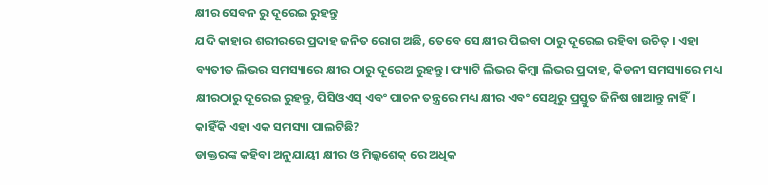କ୍ଷୀର ସେବନ ରୁ ଦୂରେଇ ରୁହନ୍ତୁ
ଯଦି କାହାର ଶରୀରରେ ପ୍ରଦାହ ଜନିତ ରୋଗ ଅଛି, ତେବେ ସେ କ୍ଷୀର ପିଇବା ଠାରୁ ଦୂରେଇ ରହିବା ଉଚିତ୍ । ଏହା ବ୍ୟତୀତ ଲିଭର ସମସ୍ୟାରେ କ୍ଷୀର ଠାରୁ ଦୂରେଅ ରୁହନ୍ତୁ। ଫ୍ୟାଟି ଲିଭର କିମ୍ବା ଲିଭର ପ୍ରଦାହ, କିଡନୀ ସମସ୍ୟାରେ ମଧ୍ୟ କ୍ଷୀରଠାରୁ ଦୂରେଇ ରୁହନ୍ତୁ, ପିସିଓଏସ୍ ଏବଂ ପାଚନ ତନ୍ତ୍ରରେ ମଧ୍ୟ କ୍ଷୀର ଏବଂ ସେଥିରୁ ପ୍ରସ୍ତୁତ ଜିନିଷ ଖାଆନ୍ତୁ ନାହିଁ।
କାହିଁକି ଏହା ଏକ ସମସ୍ୟା ପାଲଟିଛି?
ଡାକ୍ତରଙ୍କ କହିବା ଅନୁଯାୟୀ କ୍ଷୀର ଓ ମିଲ୍କଶେକ୍ ରେ ଅଧିକ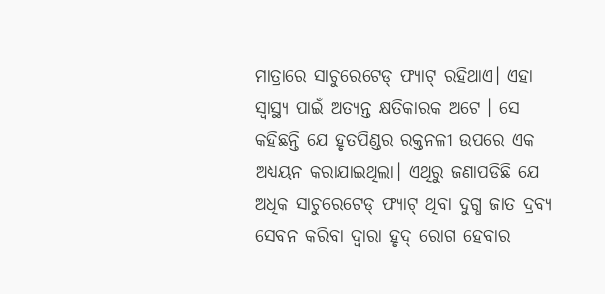ମାତ୍ରାରେ ସାଚୁରେଟେଡ୍ ଫ୍ୟାଟ୍ ରହିଥାଏ। ଏହା ସ୍ୱାସ୍ଥ୍ୟ ପାଇଁ ଅତ୍ୟନ୍ତ କ୍ଷତିକାରକ ଅଟେ । ସେ କହିଛନ୍ତି ଯେ ହୃତପିଣ୍ଡର ରକ୍ତନଳୀ ଉପରେ ଏକ ଅଧ୍ୟୟନ କରାଯାଇଥିଲା। ଏଥିରୁ ଜଣାପଡିଛି ଯେ ଅଧିକ ସାଚୁରେଟେଡ୍ ଫ୍ୟାଟ୍ ଥିବା ଦୁଗ୍ଧ ଜାତ ଦ୍ରବ୍ୟ ସେବନ କରିବା ଦ୍ୱାରା ହୃଦ୍ ରୋଗ ହେବାର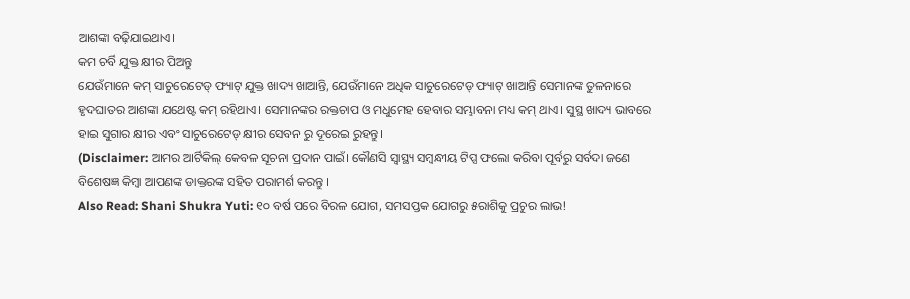ଆଶଙ୍କା ବଢ଼ିଯାଇଥାଏ।
କମ ଚର୍ବି ଯୁକ୍ତ କ୍ଷୀର ପିଅନ୍ତୁ
ଯେଉଁମାନେ କମ୍ ସାଚୁରେଟେଡ୍ ଫ୍ୟାଟ୍ ଯୁକ୍ତ ଖାଦ୍ୟ ଖାଆନ୍ତି, ଯେଉଁମାନେ ଅଧିକ ସାଚୁରେଟେଡ୍ ଫ୍ୟାଟ୍ ଖାଆନ୍ତି ସେମାନଙ୍କ ତୁଳନାରେ ହୃଦଘାତର ଆଶଙ୍କା ଯଥେଷ୍ଟ କମ୍ ରହିଥାଏ। ସେମାନଙ୍କର ରକ୍ତଚାପ ଓ ମଧୁମେହ ହେବାର ସମ୍ଭାବନା ମଧ୍ୟ କମ୍ ଥାଏ। ସୁସ୍ଥ ଖାଦ୍ୟ ଭାବରେ ହାଇ ସୁଗାର କ୍ଷୀର ଏବଂ ସାଚୁରେଟେଡ୍ କ୍ଷୀର ସେବନ ରୁ ଦୂରେଇ ରୁହନ୍ତୁ।
(Disclaimer: ଆମର ଆର୍ଟିକିଲ୍ କେବଳ ସୂଚନା ପ୍ରଦାନ ପାଇଁ। କୌଣସି ସ୍ୱାସ୍ଥ୍ୟ ସମ୍ବନ୍ଧୀୟ ଟିପ୍ସ ଫଲୋ କରିବା ପୂର୍ବରୁ ସର୍ବଦା ଜଣେ ବିଶେଷଜ୍ଞ କିମ୍ବା ଆପଣଙ୍କ ଡାକ୍ତରଙ୍କ ସହିତ ପରାମର୍ଶ କରନ୍ତୁ ।
Also Read: Shani Shukra Yuti: ୧୦ ବର୍ଷ ପରେ ବିରଳ ଯୋଗ, ସମସପ୍ତକ ଯୋଗରୁ ୫ରାଶିକୁ ପ୍ରଚୁର ଲାଭ!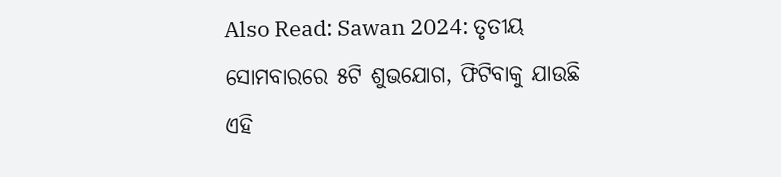Also Read: Sawan 2024: ତୃତୀୟ ସୋମବାରରେ ୫ଟି ଶୁଭଯୋଗ, ଫିଟିବାକୁ ଯାଉଛି ଏହି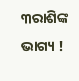୩ରାଶିଙ୍କ ଭାଗ୍ୟ !